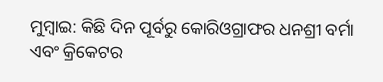ମୁମ୍ବାଇ: କିଛି ଦିନ ପୂର୍ବରୁ କୋରିଓଗ୍ରାଫର ଧନଶ୍ରୀ ବର୍ମା ଏବଂ କ୍ରିକେଟର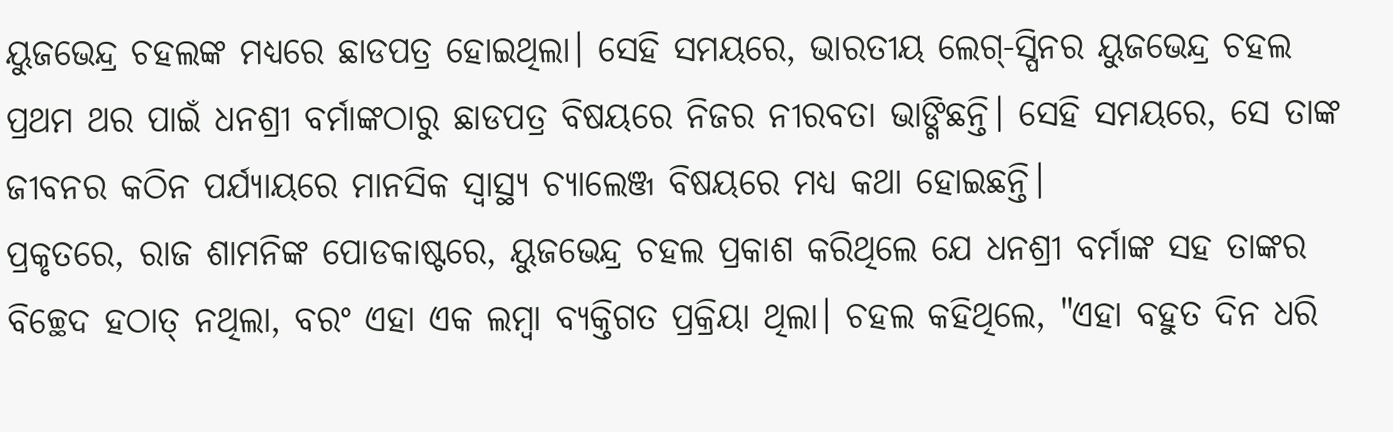ୟୁଜଭେନ୍ଦ୍ର ଚହଲଙ୍କ ମଧ୍ୟରେ ଛାଡପତ୍ର ହୋଇଥିଲା। ସେହି ସମୟରେ, ଭାରତୀୟ ଲେଗ୍-ସ୍ପିନର ୟୁଜଭେନ୍ଦ୍ର ଚହଲ ପ୍ରଥମ ଥର ପାଇଁ ଧନଶ୍ରୀ ବର୍ମାଙ୍କଠାରୁ ଛାଡପତ୍ର ବିଷୟରେ ନିଜର ନୀରବତା ଭାଙ୍ଗିଛନ୍ତି। ସେହି ସମୟରେ, ସେ ତାଙ୍କ ଜୀବନର କଠିନ ପର୍ଯ୍ୟାୟରେ ମାନସିକ ସ୍ୱାସ୍ଥ୍ୟ ଚ୍ୟାଲେଞ୍ଜ ବିଷୟରେ ମଧ୍ୟ କଥା ହୋଇଛନ୍ତି।
ପ୍ରକୃତରେ, ରାଜ ଶାମନିଙ୍କ ପୋଡକାଷ୍ଟରେ, ୟୁଜଭେନ୍ଦ୍ର ଚହଲ ପ୍ରକାଶ କରିଥିଲେ ଯେ ଧନଶ୍ରୀ ବର୍ମାଙ୍କ ସହ ତାଙ୍କର ବିଚ୍ଛେଦ ହଠାତ୍ ନଥିଲା, ବରଂ ଏହା ଏକ ଲମ୍ବା ବ୍ୟକ୍ତିଗତ ପ୍ରକ୍ରିୟା ଥିଲା। ଚହଲ କହିଥିଲେ, "ଏହା ବହୁତ ଦିନ ଧରି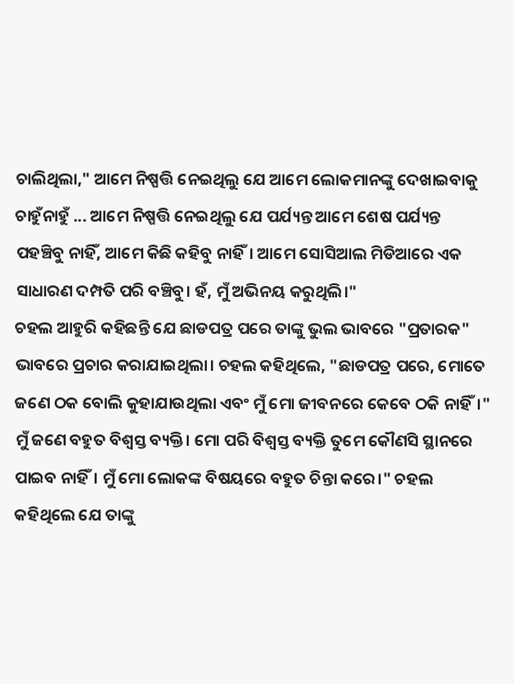ଚାଲିଥିଲା," ଆମେ ନିଷ୍ପତ୍ତି ନେଇଥିଲୁ ଯେ ଆମେ ଲୋକମାନଙ୍କୁ ଦେଖାଇବାକୁ ଚାହୁଁନାହୁଁ ... ଆମେ ନିଷ୍ପତ୍ତି ନେଇଥିଲୁ ଯେ ପର୍ଯ୍ୟନ୍ତ ଆମେ ଶେଷ ପର୍ଯ୍ୟନ୍ତ ପହଞ୍ଚିବୁ ନାହିଁ, ଆମେ କିଛି କହିବୁ ନାହିଁ। ଆମେ ସୋସିଆଲ ମିଡିଆରେ ଏକ ସାଧାରଣ ଦମ୍ପତି ପରି ବଞ୍ଚିବୁ। ହଁ, ମୁଁ ଅଭିନୟ କରୁଥିଲି।"
ଚହଲ ଆହୁରି କହିଛନ୍ତି ଯେ ଛାଡପତ୍ର ପରେ ତାଙ୍କୁ ଭୁଲ ଭାବରେ "ପ୍ରତାରକ" ଭାବରେ ପ୍ରଚାର କରାଯାଇଥିଲା। ଚହଲ କହିଥିଲେ, "ଛାଡପତ୍ର ପରେ, ମୋତେ ଜଣେ ଠକ ବୋଲି କୁହାଯାଉଥିଲା ଏବଂ ମୁଁ ମୋ ଜୀବନରେ କେବେ ଠକି ନାହିଁ।" ମୁଁ ଜଣେ ବହୁତ ବିଶ୍ୱସ୍ତ ବ୍ୟକ୍ତି। ମୋ ପରି ବିଶ୍ୱସ୍ତ ବ୍ୟକ୍ତି ତୁମେ କୌଣସି ସ୍ଥାନରେ ପାଇବ ନାହିଁ। ମୁଁ ମୋ ଲୋକଙ୍କ ବିଷୟରେ ବହୁତ ଚିନ୍ତା କରେ।" ଚହଲ କହିଥିଲେ ଯେ ତାଙ୍କୁ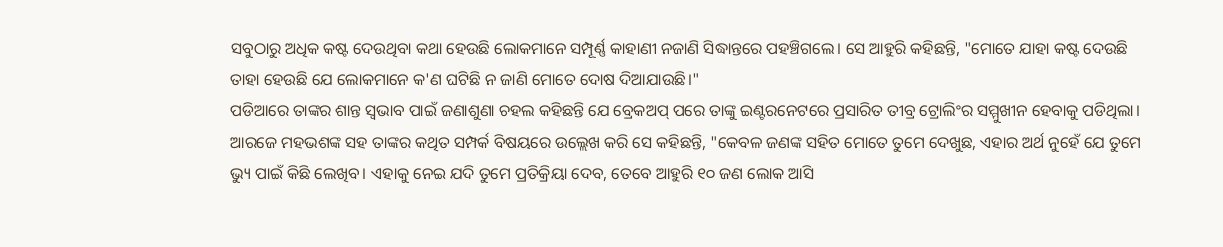ସବୁଠାରୁ ଅଧିକ କଷ୍ଟ ଦେଉଥିବା କଥା ହେଉଛି ଲୋକମାନେ ସମ୍ପୂର୍ଣ୍ଣ କାହାଣୀ ନଜାଣି ସିଦ୍ଧାନ୍ତରେ ପହଞ୍ଚିଗଲେ। ସେ ଆହୁରି କହିଛନ୍ତି, "ମୋତେ ଯାହା କଷ୍ଟ ଦେଉଛି ତାହା ହେଉଛି ଯେ ଲୋକମାନେ କ'ଣ ଘଟିଛି ନ ଜାଣି ମୋତେ ଦୋଷ ଦିଆଯାଉଛି।"
ପଡିଆରେ ତାଙ୍କର ଶାନ୍ତ ସ୍ୱଭାବ ପାଇଁ ଜଣାଶୁଣା ଚହଲ କହିଛନ୍ତି ଯେ ବ୍ରେକଅପ୍ ପରେ ତାଙ୍କୁ ଇଣ୍ଟରନେଟରେ ପ୍ରସାରିତ ତୀବ୍ର ଟ୍ରୋଲିଂର ସମ୍ମୁଖୀନ ହେବାକୁ ପଡିଥିଲା। ଆରଜେ ମହଭଶଙ୍କ ସହ ତାଙ୍କର କଥିତ ସମ୍ପର୍କ ବିଷୟରେ ଉଲ୍ଲେଖ କରି ସେ କହିଛନ୍ତି, "କେବଳ ଜଣଙ୍କ ସହିତ ମୋତେ ତୁମେ ଦେଖୁଛ, ଏହାର ଅର୍ଥ ନୁହେଁ ଯେ ତୁମେ ଭ୍ୟୁ ପାଇଁ କିଛି ଲେଖିବ। ଏହାକୁ ନେଇ ଯଦି ତୁମେ ପ୍ରତିକ୍ରିୟା ଦେବ, ତେବେ ଆହୁରି ୧୦ ଜଣ ଲୋକ ଆସି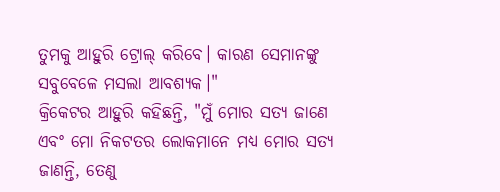ତୁମକୁ ଆହୁରି ଟ୍ରୋଲ୍ କରିବେ। କାରଣ ସେମାନଙ୍କୁ ସବୁବେଳେ ମସଲା ଆବଶ୍ୟକ।"
କ୍ରିକେଟର ଆହୁରି କହିଛନ୍ତି, "ମୁଁ ମୋର ସତ୍ୟ ଜାଣେ ଏବଂ ମୋ ନିକଟତର ଲୋକମାନେ ମଧ୍ୟ ମୋର ସତ୍ୟ ଜାଣନ୍ତି, ତେଣୁ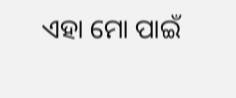ଏହା ମୋ ପାଇଁ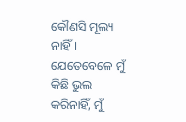କୌଣସି ମୂଲ୍ୟ ନାହିଁ। ଯେତେବେଳେ ମୁଁ କିଛି ଭୁଲ କରିନାହିଁ, ମୁଁ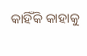କାହିଁକି କାହାକୁ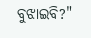ବୁଝାଇବି?"